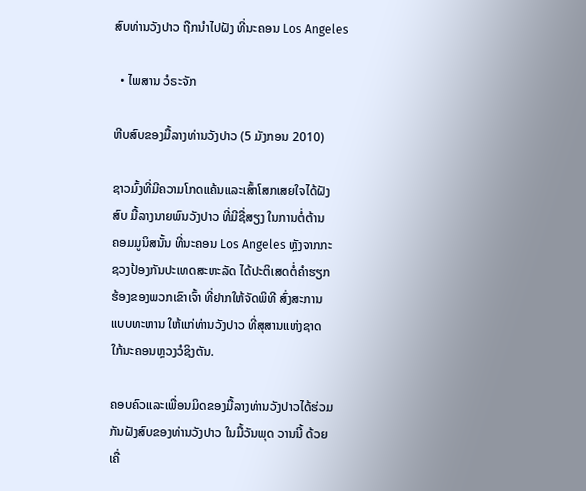ສົບທ່ານວັງປາວ ຖືກນຳໄປຝັງ ທີ່ນະຄອນ Los Angeles

  • ໄພສານ ວໍຣະຈັກ

ຫີບສົບຂອງມື້ລາງທ່ານວັງປາວ (5 ມັງກອນ 2010)

ຊາວມົ້ງທີ່ມີຄວາມໂກດແຄ້ນແລະເສົ້າໂສກເສຍໃຈໄດ້ຝັງ
ສົບ ມື້ລາງນາຍພົນວັງປາວ ທີ່ມີຊື່ສຽງ ໃນການຕໍ່ຕ້ານ
ຄອມມູນິສນັ້ນ ທີ່ນະຄອນ Los Angeles ຫຼັງຈາກກະ
ຊວງປ້ອງກັນປະເທດສະຫະລັດ ໄດ້ປະຕິເສດຕໍ່ຄຳຮຽກ
ຮ້ອງຂອງພວກເຂົາເຈົ້າ ທີ່ຢາກໃຫ້ຈັດພິທີ ສົ່ງສະການ
ແບບທະຫານ ໃຫ້ແກ່ທ່ານວັງປາວ ທີ່ສຸສານແຫ່ງຊາດ
ໃກ້ນະຄອນຫຼວງວໍຊິງຕັນ.

ຄອບຄົວແລະເພື່ອນມິດຂອງມື້ລາງທ່ານວັງປາວໄດ້ຮ່ວມ
ກັນຝັງສົບຂອງທ່ານວັງປາວ ໃນມື້ວັນພຸດ ວານນີ້ ດ້ວຍ
ເຄື່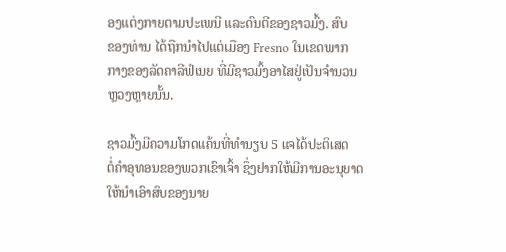ອງແຕ່ງກາຍຕາມປະເພນີ ແລະດົນຕີຂອງຊາວມົ້ງ. ສົບ
ຂອງທ່ານ ໄດ້ຖືກນຳໄປແຕ່ເມືອງ Fresno ໃນເຂດພາກ
ກາງຂອງລັດຄາລີຟໍເນຍ ທີ່ມີຊາວມົ້ງອາໄສຢູ່ເປັນຈຳນວນ
ຫຼວງຫຼາຍນັ້ນ.

ຊາວມົ້ງມີຄວາມໂກດແຄ້ນທີ່ທຳນຽບ 5 ແຈໄດ້ປະຕິເສດ
ຕໍ່ຄໍາອຸທອນຂອງພວກເຂົາເຈົ້າ ຊຶ່ງຢາກໃຫ້ມີການອະນຸຍາດ
ໃຫ້ນຳເອົາສົບຂອງນາຍ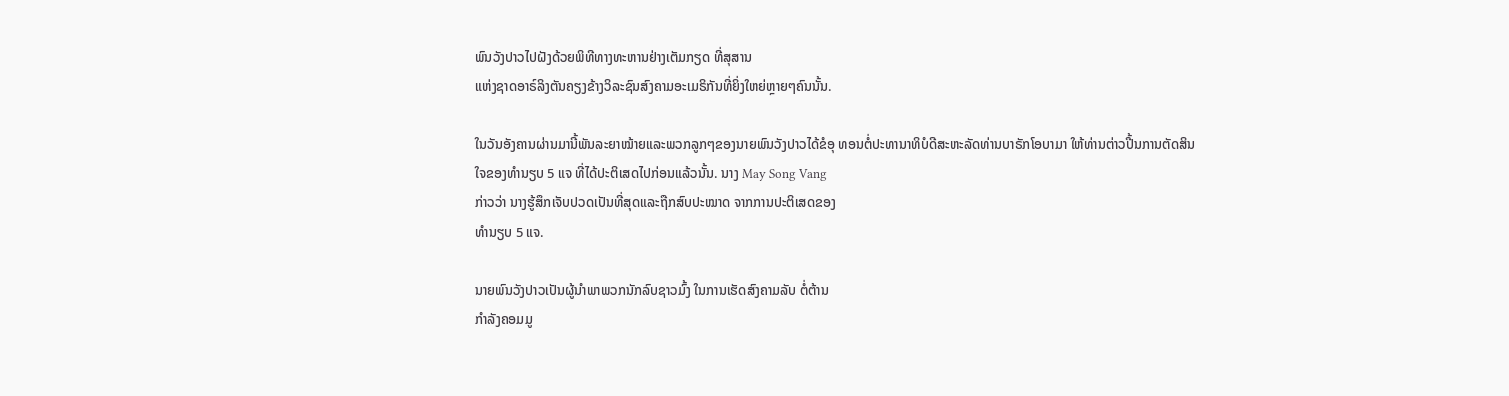ພົນວັງປາວໄປຝັງດ້ວຍພິທີທາງທະຫານຢ່າງເຕັມກຽດ ທີ່ສຸສານ
ແຫ່ງຊາດອາຣ໌ລິງຕັນຄຽງຂ້າງວິລະຊົນສົງຄາມອະເມຣິກັນທີ່ຍິ່ງໃຫຍ່ຫຼາຍໆຄົນນັ້ນ.

ໃນວັນອັງຄານຜ່ານມານີ້ພັນລະຍາໝ້າຍແລະພວກລູກໆຂອງນາຍພົນວັງປາວໄດ້ຂໍອຸ ທອນຕໍ່ປະທານາທິບໍດີສະຫະລັດທ່ານບາຣັກໂອບາມາ ໃຫ້ທ່ານຕ່າວປີ້ນການຕັດສິນ
ໃຈຂອງທຳນຽບ 5 ແຈ ທີ່ໄດ້ປະຕິເສດໄປກ່ອນແລ້ວນັ້ນ. ນາງ May Song Vang
ກ່າວວ່າ ນາງຮູ້ສຶກເຈັບປວດເປັນທີ່ສຸດແລະຖືກສົບປະໝາດ ຈາກການປະຕິເສດຂອງ
ທຳນຽບ 5 ແຈ.

ນາຍພົນວັງປາວເປັນຜູ້ນຳພາພວກນັກລົບຊາວມົ້ງ ໃນການເຮັດສົງຄາມລັບ ຕໍ່ຕ້ານ
ກຳລັງຄອມມູ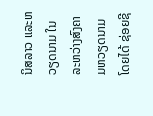ນິສລາວ ແລະຫວຽດນາມ ໃນລະຫວ່າງສົງຄາມຫວຽດນາມ ໂດຍໄດ້ ຊ່ອຍຊີ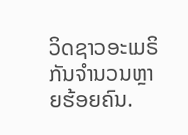ວິດຊາວອະເມຣິກັນຈຳນວນຫຼາຍຮ້ອຍຄົນ.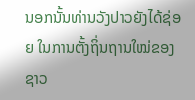ນອກນັ້ນທ່ານວັງປາວຍັງໄດ້ຊ່ອຍ ໃນການຕັ້ງຖິ່ນຖານໃໝ່ຂອງຊາວ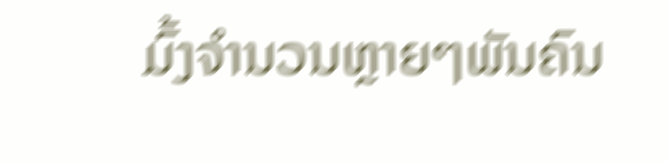ມົ້ງຈຳນວນຫຼາຍໆພັນຄົນ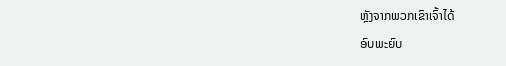ຫຼັງຈາກພວກເຂົາເຈົ້າໄດ້
ອົບພະຍົບ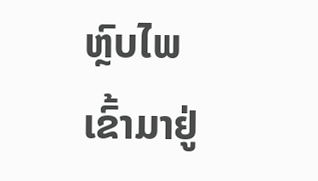ຫຼົບໄພເຂົ້າມາຢູ່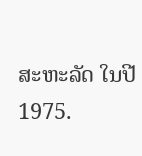ສະຫະລັດ ໃນປີ 1975.